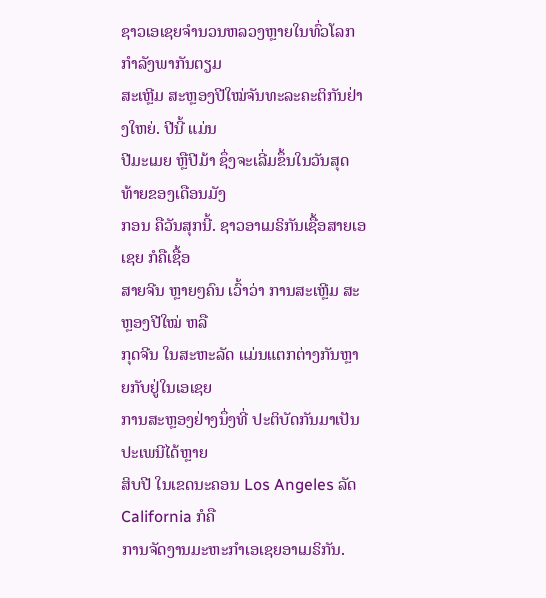ຊາວເອເຊຍຈໍານວນຫລວງຫຼາຍໃນທົ່ວໂລກ ກໍາລັງພາກັນຕຽມ
ສະເຫຼີມ ສະຫຼອງປີໃໝ່ຈັນທະລະຄະຕິກັນຢ່າງໃຫຍ່. ປີນີ້ ແມ່ນ
ປີມະເມຍ ຫຼືປີມ້າ ຊຶ່ງຈະເລີ່ມຂຶ້ນໃນວັນສຸດທ້າຍຂອງເດືອນມັງ
ກອນ ຄືວັນສຸກນີ້. ຊາວອາເມຣິກັນເຊື້ອສາຍເອເຊຍ ກໍຄືເຊື້ອ
ສາຍຈີນ ຫຼາຍໆຄົນ ເວົ້າວ່າ ການສະເຫຼີມ ສະຫຼອງປີໃໝ່ ຫລື
ກຸດຈີນ ໃນສະຫະລັດ ແມ່ນແຕກຕ່າງກັນຫຼາຍກັບຢູ່ໃນເອເຊຍ
ການສະຫຼອງຢ່າງນຶ່ງທີ່ ປະຕິບັດກັນມາເປັນປະເພນີໄດ້ຫຼາຍ
ສິບປີ ໃນເຂດນະຄອນ Los Angeles ລັດ California ກໍຄື
ການຈັດງານມະຫະກໍາເອເຊຍອາເມຣິກັນ.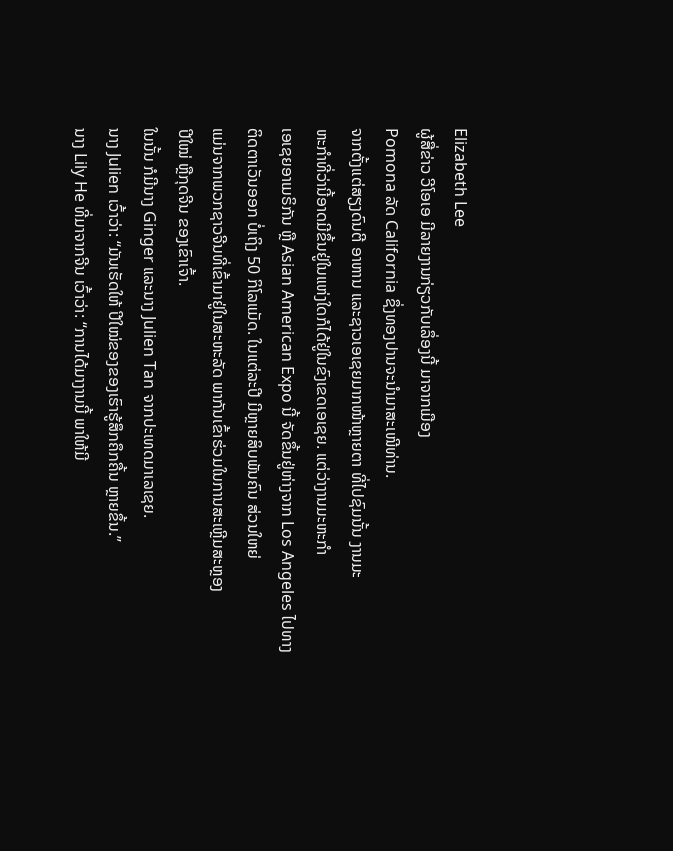Elizabeth Lee
ຜູ້ສື່ຂ່າວ ວີໂອເອ ມີລາຍງານກ່ຽວກັບເລຶ່ອງນີ້ ມາຈາກເມືອງ
Pomona ລັດ California ຊຶ່ງທອງປານຈະນໍາມາສະເໜີທ່ານ.
ຈາກຕັ້ງແຕ່ສຽງດົນຕີ ອາຫານ ແລະຊາວເອເຊຍມາກໜ້າຫຼາຍຕາ ທີ່ໄປຊົມນັ້ນ ງານມະ
ຫະກໍາທີ່ວ່ານີ້ອາດມີຂຶ້ນຢູ່ໃນແຫ່ງໃດກໍໄດ້ຢູ່ໃນຂົງເຂດເອເຊຍ. ແຕ່ວ່າງານມະຫະກໍາ
ເອເຊຍອາເມຣິກັນ ຫຼື Asian American Expo ນີ້ ຈັດຂຶ້ນຢູ່ຫ່າງຈາກ Los Angeles ໄປທາງຕິດຕາເວັນອອກ ບໍ່ເຖິງ 50 ກິໂລແມັດ. ໃນແຕ່ລະປີ ມີຫຼາຍສິບພັນຄົນ ສ່ວນໃຫຍ່
ແມ່ນຈາກພວກຊາວຈີນທີ່ເຂົ້າມາຢູ່ໃນສະຫະລັດ ພາກັນເຂົ້າຮ່ວມໃນການສະເຫຼີມສະຫຼອງ
ປີໃໝ່ ຫຼືກຸດຈີນ ຂອງເຂົາເຈົ້າ.
ໃນນັ້ນ ກໍມີນາງ Ginger ແລະນາງ Julien Tan ຈາກປະເທດມາເລເຊຍ.
ນາງ Julien ເວົ້າວ່າ: “ມັນເຮັດໃຫ້ ປີໃໝ່ຂອງຂອງເຮົາຮູ້ສຶກຄຶກຄື້ນ ຫຼາຍຂຶ້ນ.”
ນາງ Lily He ທີ່ມາຈາກຈີນ ເວົ້າວ່າ: “ການໄດ້ມາງານນີ້ ພາໃຫ້ມີ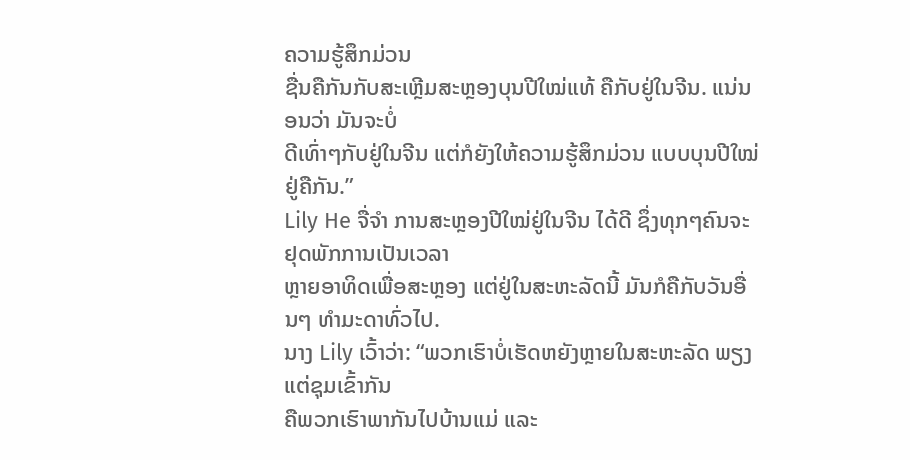ຄວາມຮູ້ສຶກມ່ວນ
ຊື່ນຄືກັນກັບສະເຫຼີມສະຫຼອງບຸນປີໃໝ່ແທ້ ຄືກັບຢູ່ໃນຈີນ. ແນ່ນອນວ່າ ມັນຈະບໍ່
ດີເທົ່າໆກັບຢູ່ໃນຈີນ ແຕ່ກໍຍັງໃຫ້ຄວາມຮູ້ສຶກມ່ວນ ແບບບຸນປີໃໝ່ ຢູ່ຄືກັນ.”
Lily He ຈື່ຈໍາ ການສະຫຼອງປີໃໝ່ຢູ່ໃນຈີນ ໄດ້ດີ ຊຶ່ງທຸກໆຄົນຈະຢຸດພັກການເປັນເວລາ
ຫຼາຍອາທິດເພື່ອສະຫຼອງ ແຕ່ຢູ່ໃນສະຫະລັດນີ້ ມັນກໍຄືກັບວັນອື່ນໆ ທໍາມະດາທົ່ວໄປ.
ນາງ Lily ເວົ້າວ່າ: “ພວກເຮົາບໍ່ເຮັດຫຍັງຫຼາຍໃນສະຫະລັດ ພຽງແຕ່ຊຸມເຂົ້າກັນ
ຄືພວກເຮົາພາກັນໄປບ້ານແມ່ ແລະ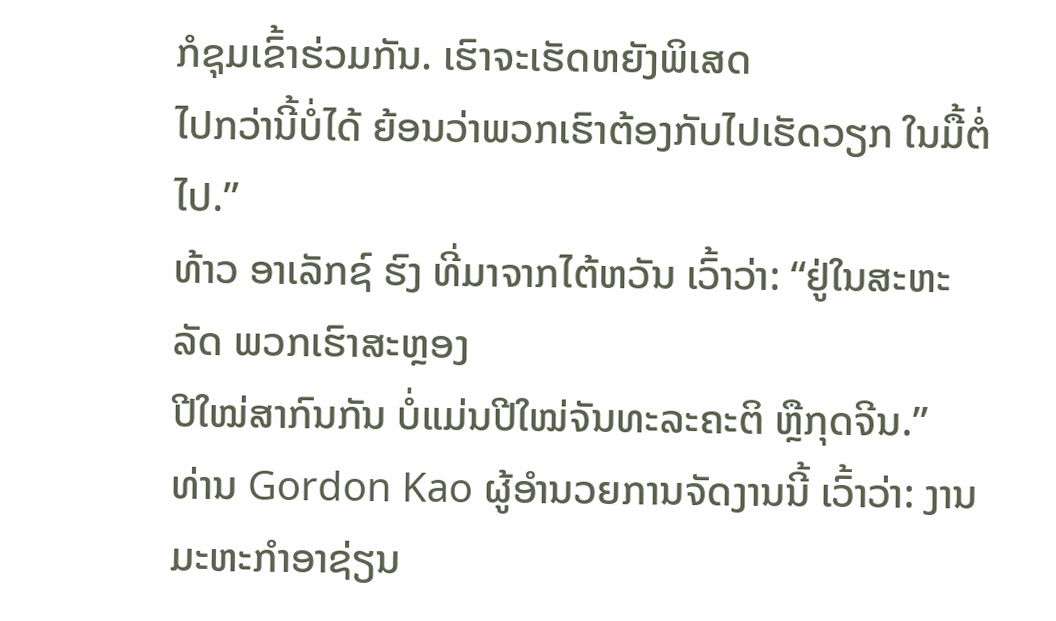ກໍຊຸມເຂົ້າຮ່ວມກັນ. ເຮົາຈະເຮັດຫຍັງພິເສດ
ໄປກວ່ານີ້ບໍ່ໄດ້ ຍ້ອນວ່າພວກເຮົາຕ້ອງກັບໄປເຮັດວຽກ ໃນມື້ຕໍ່ໄປ.”
ທ້າວ ອາເລັກຊ໌ ຮົງ ທີ່ມາຈາກໄຕ້ຫວັນ ເວົ້າວ່າ: “ຢູ່ໃນສະຫະລັດ ພວກເຮົາສະຫຼອງ
ປີໃໝ່ສາກົນກັນ ບໍ່ແມ່ນປີໃໝ່ຈັນທະລະຄະຕິ ຫຼືກຸດຈີນ.”
ທ່ານ Gordon Kao ຜູ້ອໍານວຍການຈັດງານນີ້ ເວົ້າວ່າ: ງານມະຫະກໍາອາຊ່ຽນ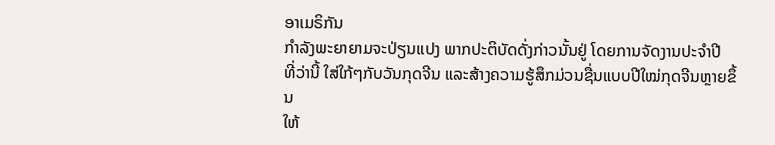ອາເມຣິກັນ
ກໍາລັງພະຍາຍາມຈະປ່ຽນແປງ ພາກປະຕິບັດດັ່ງກ່າວນັ້ນຢູ່ ໂດຍການຈັດງານປະຈໍາປີ
ທີ່ວ່ານີ້ ໃສ່ໃກ້ໆກັບວັນກຸດຈີນ ແລະສ້າງຄວາມຮູ້ສຶກມ່ວນຊື່ນແບບປີໃໝ່ກຸດຈີນຫຼາຍຂຶ້ນ
ໃຫ້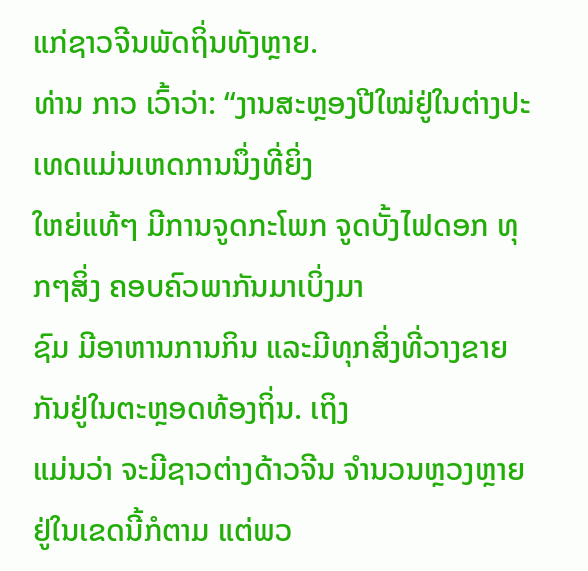ແກ່ຊາວຈີນພັດຖິ່ນທັງຫຼາຍ.
ທ່ານ ກາວ ເວົ້າວ່າ: “ງານສະຫຼອງປີໃໝ່ຢູ່ໃນຕ່າງປະເທດແມ່ນເຫດການນຶ່ງທີ່ຍິ່ງ
ໃຫຍ່ແທ້ໆ ມີການຈູດກະໂພກ ຈູດບັ້ງໄຟດອກ ທຸກໆສິ່ງ ຄອບຄົວພາກັນມາເບິ່ງມາ
ຊົມ ມີອາຫານການກິນ ແລະມີທຸກສິ່ງທີ່ວາງຂາຍກັນຢູ່ໃນຕະຫຼອດທ້ອງຖິ່ນ. ເຖິງ
ແມ່ນວ່າ ຈະມີຊາວຕ່າງດ້າວຈີນ ຈໍານວນຫຼວງຫຼາຍ ຢູ່ໃນເຂດນີ້ກໍຕາມ ແຕ່ພວ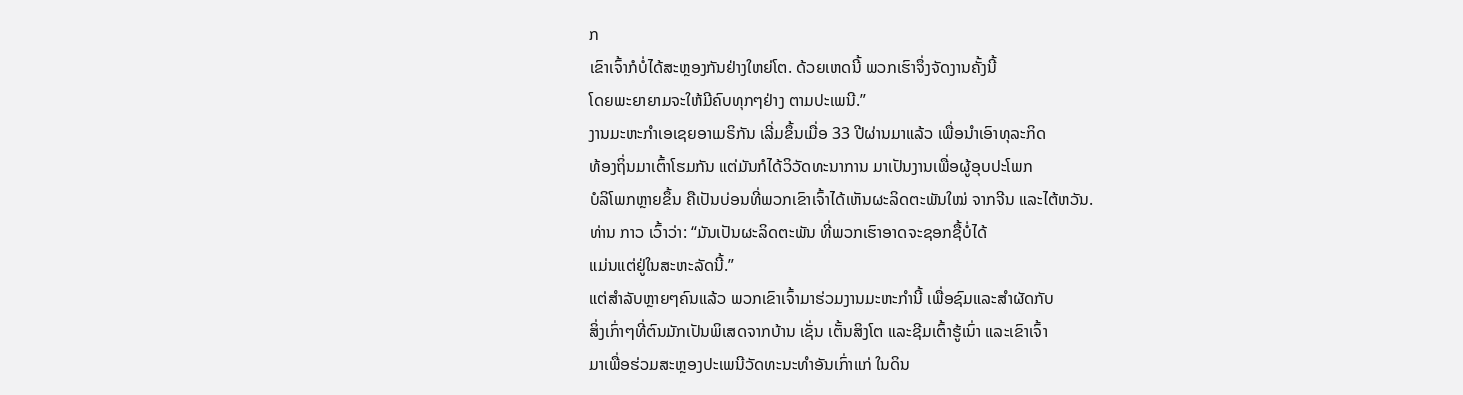ກ
ເຂົາເຈົ້າກໍບໍ່ໄດ້ສະຫຼອງກັນຢ່າງໃຫຍ່ໂຕ. ດ້ວຍເຫດນີ້ ພວກເຮົາຈຶ່ງຈັດງານຄັ້ງນີ້
ໂດຍພະຍາຍາມຈະໃຫ້ມີຄົບທຸກໆຢ່າງ ຕາມປະເພນີ.”
ງານມະຫະກໍາເອເຊຍອາເມຣິກັນ ເລີ່ມຂຶ້ນເມື່ອ 33 ປີຜ່ານມາແລ້ວ ເພື່ອນໍາເອົາທຸລະກິດ
ທ້ອງຖິ່ນມາເຕົ້າໂຮມກັນ ແຕ່ມັນກໍໄດ້ວິວັດທະນາການ ມາເປັນງານເພື່ອຜູ້ອຸບປະໂພກ
ບໍລິໂພກຫຼາຍຂຶ້ນ ຄືເປັນບ່ອນທີ່ພວກເຂົາເຈົ້າໄດ້ເຫັນຜະລິດຕະພັນໃໝ່ ຈາກຈີນ ແລະໄຕ້ຫວັນ.
ທ່ານ ກາວ ເວົ້າວ່າ: “ມັນເປັນຜະລິດຕະພັນ ທີ່ພວກເຮົາອາດຈະຊອກຊື້ບໍ່ໄດ້
ແມ່ນແຕ່ຢູ່ໃນສະຫະລັດນີ້.”
ແຕ່ສໍາລັບຫຼາຍໆຄົນແລ້ວ ພວກເຂົາເຈົ້າມາຮ່ວມງານມະຫະກໍານີ້ ເພື່ອຊົມແລະສໍາຜັດກັບ
ສິ່ງເກົ່າໆທີ່ຕົນມັກເປັນພິເສດຈາກບ້ານ ເຊັ່ນ ເຕັ້ນສິງໂຕ ແລະຊີມເຕົ້າຮູ້ເນົ່າ ແລະເຂົາເຈົ້າ
ມາເພື່ອຮ່ວມສະຫຼອງປະເພນີວັດທະນະທໍາອັນເກົ່າແກ່ ໃນດິນ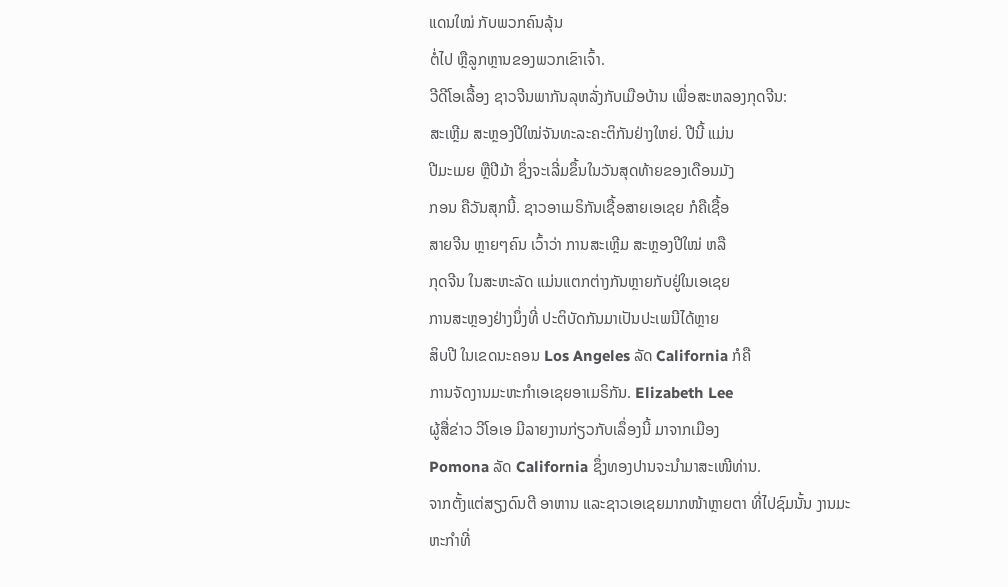ແດນໃໝ່ ກັບພວກຄົນລຸ້ນ
ຕໍ່ໄປ ຫຼືລູກຫຼານຂອງພວກເຂົາເຈົ້າ.
ວີດີໂອເລື້ອງ ຊາວຈີນພາກັນລຸຫລັ່ງກັບເມືອບ້ານ ເພື່ອສະຫລອງກຸດຈີນ:
ສະເຫຼີມ ສະຫຼອງປີໃໝ່ຈັນທະລະຄະຕິກັນຢ່າງໃຫຍ່. ປີນີ້ ແມ່ນ
ປີມະເມຍ ຫຼືປີມ້າ ຊຶ່ງຈະເລີ່ມຂຶ້ນໃນວັນສຸດທ້າຍຂອງເດືອນມັງ
ກອນ ຄືວັນສຸກນີ້. ຊາວອາເມຣິກັນເຊື້ອສາຍເອເຊຍ ກໍຄືເຊື້ອ
ສາຍຈີນ ຫຼາຍໆຄົນ ເວົ້າວ່າ ການສະເຫຼີມ ສະຫຼອງປີໃໝ່ ຫລື
ກຸດຈີນ ໃນສະຫະລັດ ແມ່ນແຕກຕ່າງກັນຫຼາຍກັບຢູ່ໃນເອເຊຍ
ການສະຫຼອງຢ່າງນຶ່ງທີ່ ປະຕິບັດກັນມາເປັນປະເພນີໄດ້ຫຼາຍ
ສິບປີ ໃນເຂດນະຄອນ Los Angeles ລັດ California ກໍຄື
ການຈັດງານມະຫະກໍາເອເຊຍອາເມຣິກັນ. Elizabeth Lee
ຜູ້ສື່ຂ່າວ ວີໂອເອ ມີລາຍງານກ່ຽວກັບເລຶ່ອງນີ້ ມາຈາກເມືອງ
Pomona ລັດ California ຊຶ່ງທອງປານຈະນໍາມາສະເໜີທ່ານ.
ຈາກຕັ້ງແຕ່ສຽງດົນຕີ ອາຫານ ແລະຊາວເອເຊຍມາກໜ້າຫຼາຍຕາ ທີ່ໄປຊົມນັ້ນ ງານມະ
ຫະກໍາທີ່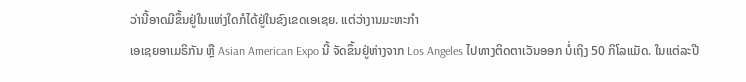ວ່ານີ້ອາດມີຂຶ້ນຢູ່ໃນແຫ່ງໃດກໍໄດ້ຢູ່ໃນຂົງເຂດເອເຊຍ. ແຕ່ວ່າງານມະຫະກໍາ
ເອເຊຍອາເມຣິກັນ ຫຼື Asian American Expo ນີ້ ຈັດຂຶ້ນຢູ່ຫ່າງຈາກ Los Angeles ໄປທາງຕິດຕາເວັນອອກ ບໍ່ເຖິງ 50 ກິໂລແມັດ. ໃນແຕ່ລະປີ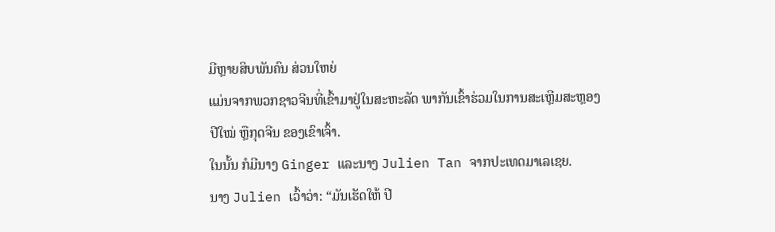ມີຫຼາຍສິບພັນຄົນ ສ່ວນໃຫຍ່
ແມ່ນຈາກພວກຊາວຈີນທີ່ເຂົ້າມາຢູ່ໃນສະຫະລັດ ພາກັນເຂົ້າຮ່ວມໃນການສະເຫຼີມສະຫຼອງ
ປີໃໝ່ ຫຼືກຸດຈີນ ຂອງເຂົາເຈົ້າ.
ໃນນັ້ນ ກໍມີນາງ Ginger ແລະນາງ Julien Tan ຈາກປະເທດມາເລເຊຍ.
ນາງ Julien ເວົ້າວ່າ: “ມັນເຮັດໃຫ້ ປີ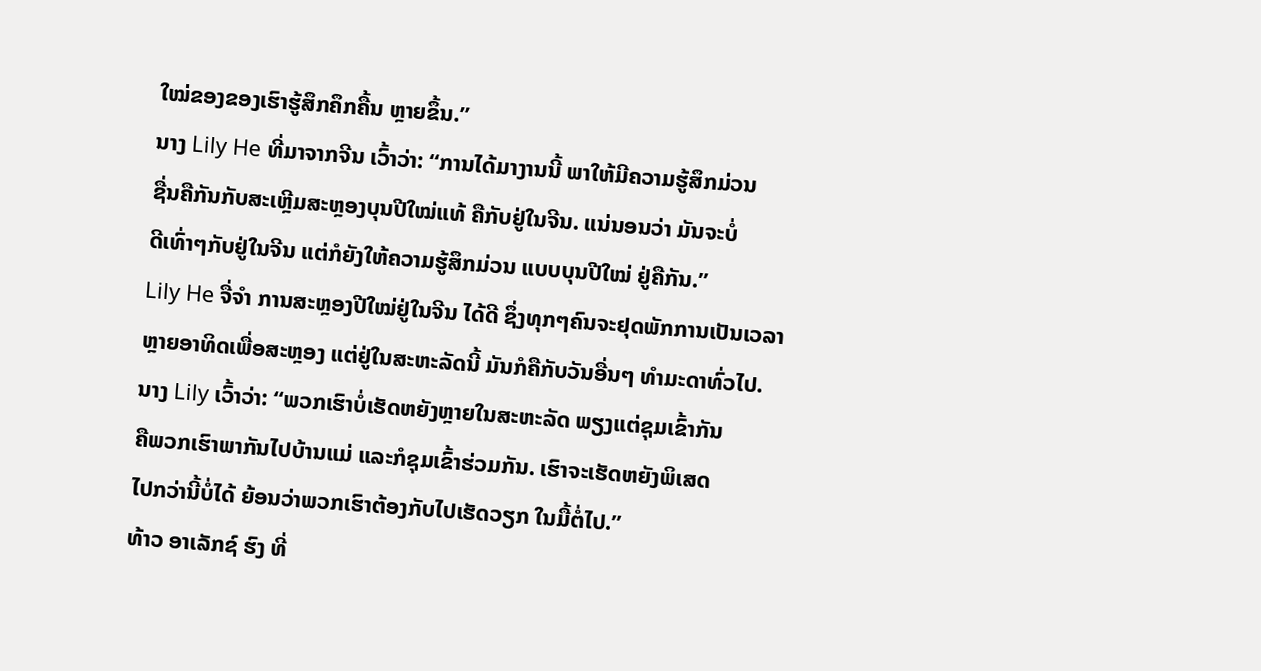ໃໝ່ຂອງຂອງເຮົາຮູ້ສຶກຄຶກຄື້ນ ຫຼາຍຂຶ້ນ.”
ນາງ Lily He ທີ່ມາຈາກຈີນ ເວົ້າວ່າ: “ການໄດ້ມາງານນີ້ ພາໃຫ້ມີຄວາມຮູ້ສຶກມ່ວນ
ຊື່ນຄືກັນກັບສະເຫຼີມສະຫຼອງບຸນປີໃໝ່ແທ້ ຄືກັບຢູ່ໃນຈີນ. ແນ່ນອນວ່າ ມັນຈະບໍ່
ດີເທົ່າໆກັບຢູ່ໃນຈີນ ແຕ່ກໍຍັງໃຫ້ຄວາມຮູ້ສຶກມ່ວນ ແບບບຸນປີໃໝ່ ຢູ່ຄືກັນ.”
Lily He ຈື່ຈໍາ ການສະຫຼອງປີໃໝ່ຢູ່ໃນຈີນ ໄດ້ດີ ຊຶ່ງທຸກໆຄົນຈະຢຸດພັກການເປັນເວລາ
ຫຼາຍອາທິດເພື່ອສະຫຼອງ ແຕ່ຢູ່ໃນສະຫະລັດນີ້ ມັນກໍຄືກັບວັນອື່ນໆ ທໍາມະດາທົ່ວໄປ.
ນາງ Lily ເວົ້າວ່າ: “ພວກເຮົາບໍ່ເຮັດຫຍັງຫຼາຍໃນສະຫະລັດ ພຽງແຕ່ຊຸມເຂົ້າກັນ
ຄືພວກເຮົາພາກັນໄປບ້ານແມ່ ແລະກໍຊຸມເຂົ້າຮ່ວມກັນ. ເຮົາຈະເຮັດຫຍັງພິເສດ
ໄປກວ່ານີ້ບໍ່ໄດ້ ຍ້ອນວ່າພວກເຮົາຕ້ອງກັບໄປເຮັດວຽກ ໃນມື້ຕໍ່ໄປ.”
ທ້າວ ອາເລັກຊ໌ ຮົງ ທີ່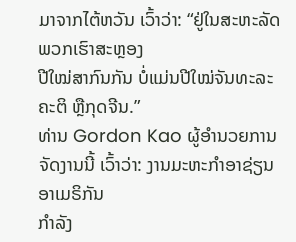ມາຈາກໄຕ້ຫວັນ ເວົ້າວ່າ: “ຢູ່ໃນສະຫະລັດ ພວກເຮົາສະຫຼອງ
ປີໃໝ່ສາກົນກັນ ບໍ່ແມ່ນປີໃໝ່ຈັນທະລະຄະຕິ ຫຼືກຸດຈີນ.”
ທ່ານ Gordon Kao ຜູ້ອໍານວຍການຈັດງານນີ້ ເວົ້າວ່າ: ງານມະຫະກໍາອາຊ່ຽນອາເມຣິກັນ
ກໍາລັງ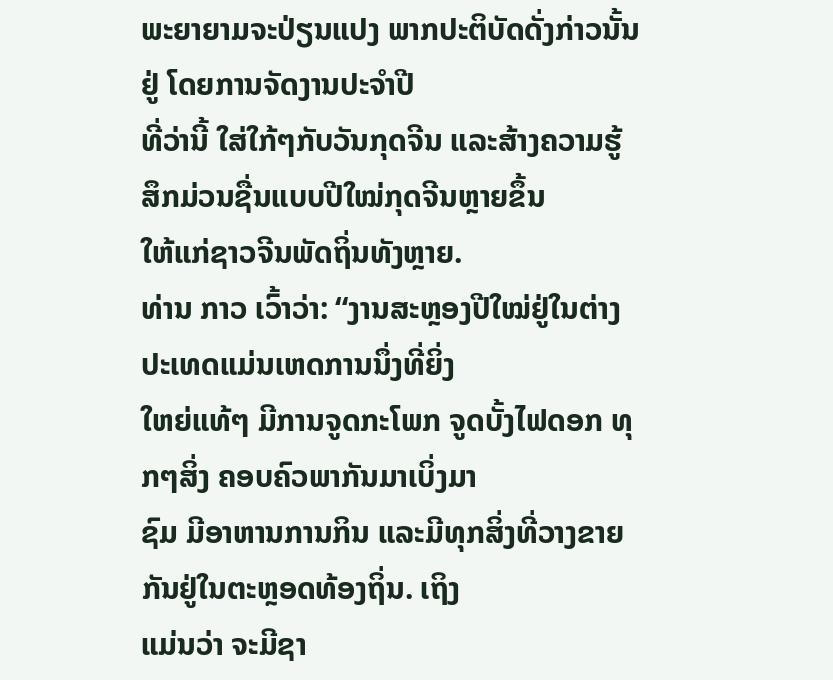ພະຍາຍາມຈະປ່ຽນແປງ ພາກປະຕິບັດດັ່ງກ່າວນັ້ນຢູ່ ໂດຍການຈັດງານປະຈໍາປີ
ທີ່ວ່ານີ້ ໃສ່ໃກ້ໆກັບວັນກຸດຈີນ ແລະສ້າງຄວາມຮູ້ສຶກມ່ວນຊື່ນແບບປີໃໝ່ກຸດຈີນຫຼາຍຂຶ້ນ
ໃຫ້ແກ່ຊາວຈີນພັດຖິ່ນທັງຫຼາຍ.
ທ່ານ ກາວ ເວົ້າວ່າ: “ງານສະຫຼອງປີໃໝ່ຢູ່ໃນຕ່າງປະເທດແມ່ນເຫດການນຶ່ງທີ່ຍິ່ງ
ໃຫຍ່ແທ້ໆ ມີການຈູດກະໂພກ ຈູດບັ້ງໄຟດອກ ທຸກໆສິ່ງ ຄອບຄົວພາກັນມາເບິ່ງມາ
ຊົມ ມີອາຫານການກິນ ແລະມີທຸກສິ່ງທີ່ວາງຂາຍກັນຢູ່ໃນຕະຫຼອດທ້ອງຖິ່ນ. ເຖິງ
ແມ່ນວ່າ ຈະມີຊາ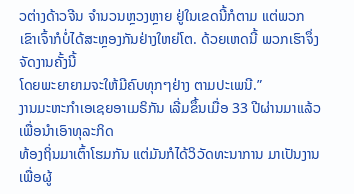ວຕ່າງດ້າວຈີນ ຈໍານວນຫຼວງຫຼາຍ ຢູ່ໃນເຂດນີ້ກໍຕາມ ແຕ່ພວກ
ເຂົາເຈົ້າກໍບໍ່ໄດ້ສະຫຼອງກັນຢ່າງໃຫຍ່ໂຕ. ດ້ວຍເຫດນີ້ ພວກເຮົາຈຶ່ງຈັດງານຄັ້ງນີ້
ໂດຍພະຍາຍາມຈະໃຫ້ມີຄົບທຸກໆຢ່າງ ຕາມປະເພນີ.”
ງານມະຫະກໍາເອເຊຍອາເມຣິກັນ ເລີ່ມຂຶ້ນເມື່ອ 33 ປີຜ່ານມາແລ້ວ ເພື່ອນໍາເອົາທຸລະກິດ
ທ້ອງຖິ່ນມາເຕົ້າໂຮມກັນ ແຕ່ມັນກໍໄດ້ວິວັດທະນາການ ມາເປັນງານເພື່ອຜູ້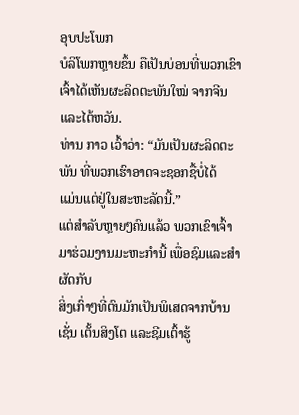ອຸບປະໂພກ
ບໍລິໂພກຫຼາຍຂຶ້ນ ຄືເປັນບ່ອນທີ່ພວກເຂົາເຈົ້າໄດ້ເຫັນຜະລິດຕະພັນໃໝ່ ຈາກຈີນ ແລະໄຕ້ຫວັນ.
ທ່ານ ກາວ ເວົ້າວ່າ: “ມັນເປັນຜະລິດຕະພັນ ທີ່ພວກເຮົາອາດຈະຊອກຊື້ບໍ່ໄດ້
ແມ່ນແຕ່ຢູ່ໃນສະຫະລັດນີ້.”
ແຕ່ສໍາລັບຫຼາຍໆຄົນແລ້ວ ພວກເຂົາເຈົ້າມາຮ່ວມງານມະຫະກໍານີ້ ເພື່ອຊົມແລະສໍາຜັດກັບ
ສິ່ງເກົ່າໆທີ່ຕົນມັກເປັນພິເສດຈາກບ້ານ ເຊັ່ນ ເຕັ້ນສິງໂຕ ແລະຊີມເຕົ້າຮູ້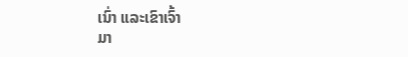ເນົ່າ ແລະເຂົາເຈົ້າ
ມາ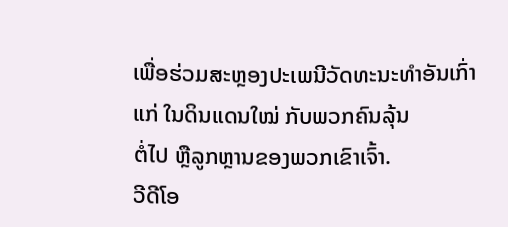ເພື່ອຮ່ວມສະຫຼອງປະເພນີວັດທະນະທໍາອັນເກົ່າແກ່ ໃນດິນແດນໃໝ່ ກັບພວກຄົນລຸ້ນ
ຕໍ່ໄປ ຫຼືລູກຫຼານຂອງພວກເຂົາເຈົ້າ.
ວີດີໂອ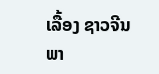ເລື້ອງ ຊາວຈີນພາ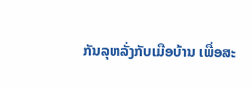ກັນລຸຫລັ່ງກັບເມືອບ້ານ ເພື່ອສະ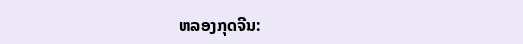ຫລອງກຸດຈີນ: